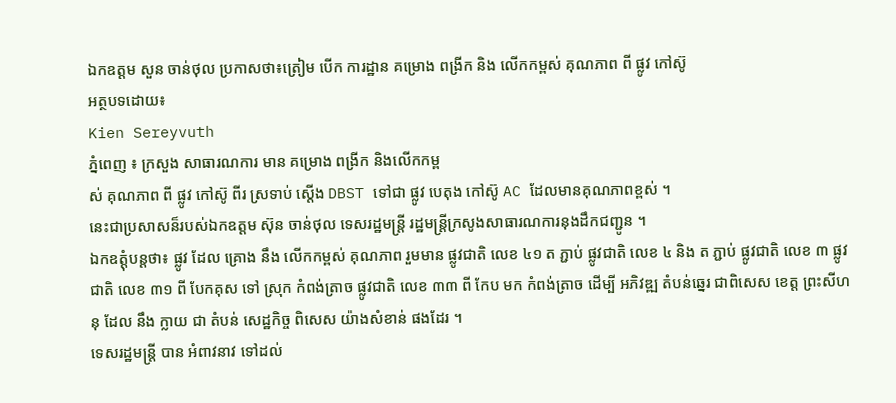ឯកឧត្តម សួន ចាន់ថុល ប្រកាសថា៖ត្រៀម បើក ការដ្ឋាន គម្រោង ពង្រីក និង លើកកម្ពស់ គុណភាព ពី ផ្លូវ កៅស៊ូ
អត្ថបទដោយ៖
Kien Sereyvuth
ភ្នំពេញ ៖ ក្រសួង សាធារណការ មាន គម្រោង ពង្រីក និងលើកកម្ព
ស់ គុណភាព ពី ផ្លូវ កៅស៊ូ ពីរ ស្រទាប់ ស្តើង DBST ទៅជា ផ្លូវ បេតុង កៅស៊ូ AC ដែលមានគុណភាពខ្ពស់ ។
នេះជាប្រសាសន៏របស់ឯកឧត្តម ស៊ុន ចាន់ថុល ទេសរដ្ឋមន្ត្រី រដ្ឋមន្ត្រីក្រសូងសាធារណការនុងដឹកជញ្ជូន ។
ឯកឧត្តុំបន្តថា៖ ផ្លូវ ដែល គ្រោង នឹង លើកកម្ពស់ គុណភាព រួមមាន ផ្លូវជាតិ លេខ ៤១ ត ភ្ជាប់ ផ្លូវជាតិ លេខ ៤ និង ត ភ្ជាប់ ផ្លូវជាតិ លេខ ៣ ផ្លូវជាតិ លេខ ៣១ ពី បែកគុស ទៅ ស្រុក កំពង់ត្រាច ផ្លូវជាតិ លេខ ៣៣ ពី កែប មក កំពង់ត្រាច ដើម្បី អភិវឌ្ឍ តំបន់ឆ្នេរ ជាពិសេស ខេត្ត ព្រះសីហនុ ដែល នឹង ក្លាយ ជា តំបន់ សេដ្ឋកិច្ច ពិសេស យ៉ាងសំខាន់ ផងដែរ ។
ទេសរដ្ឋមន្ត្រី បាន អំពាវនាវ ទៅដល់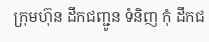ក្រុមហ៊ុន ដឹកជញ្ជូន ទំនិញ កុំ ដឹកជ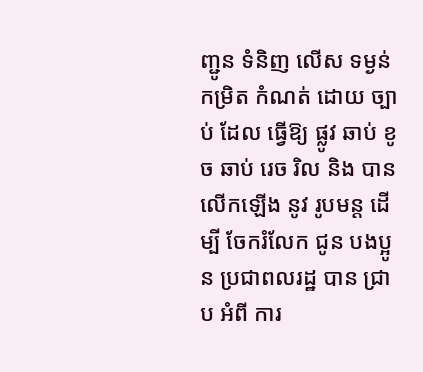ញ្ជូន ទំនិញ លើស ទម្ងន់ កម្រិត កំណត់ ដោយ ច្បាប់ ដែល ធ្វើឱ្យ ផ្លូវ ឆាប់ ខូច ឆាប់ រេច រិល និង បានលើកឡើង នូវ រូបមន្ត ដើម្បី ចែករំលែក ជូន បងប្អូន ប្រជាពលរដ្ឋ បាន ជ្រាប អំពី ការ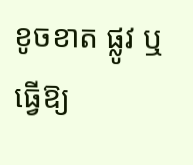ខូចខាត ផ្លូវ ឬ ធ្វើឱ្យ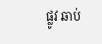ផ្លូវ ឆាប់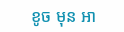ខូច មុន អា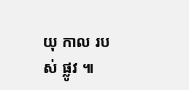យុ កាល របស់ ផ្លូវ ៕